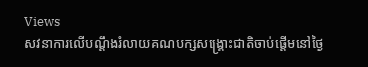Views
សវនាការលើបណ្តឹងរំលាយគណបក្សសង្គ្រោះជាតិចាប់ផ្តើមនៅថ្ងៃ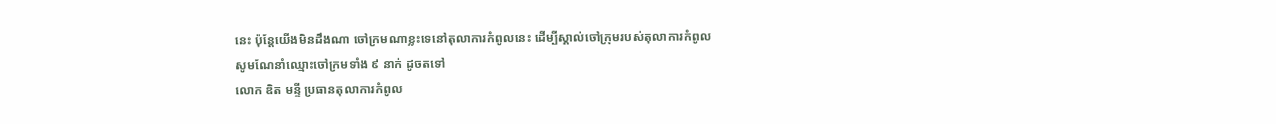នេះ ប៉ុន្តែយើងមិនដឹងណា ចៅក្រមណាខ្លះទេនៅតុលាការកំពូលនេះ ដើម្បីស្គាល់ចៅក្រុមរបស់តុលាការកំពូល
សូមណែនាំឈ្មោះចៅក្រមទាំង ៩ នាក់ ដូចតទៅ
លោក ឌិត មន្ទី ប្រធានតុលាការកំពូល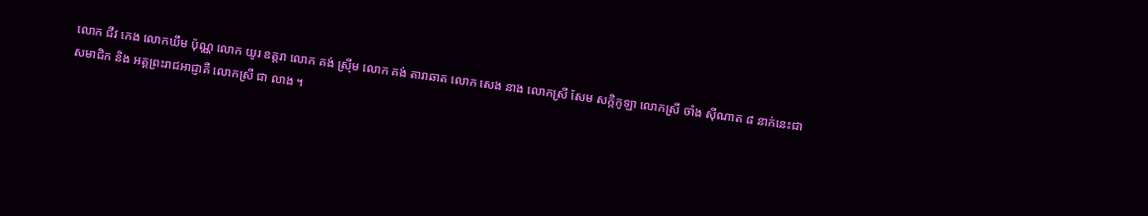លោក ជីវ កេង លោកឃឹម ប៉ុណ្ណ លោក យូរ ឧត្តរា លោក គង់ ស្រ៊ីម លោក គង់ តារាឆាត លោក សេង នាង លោកស្រី សែម សក្កិកូឡា លោកស្រី ចាំង ស៊ីណាត ៨ នាក់នេះជាសមាជិក និង អគ្គព្រះរាជអាជ្ញាគឺ លោកស្រី ជា លាង ។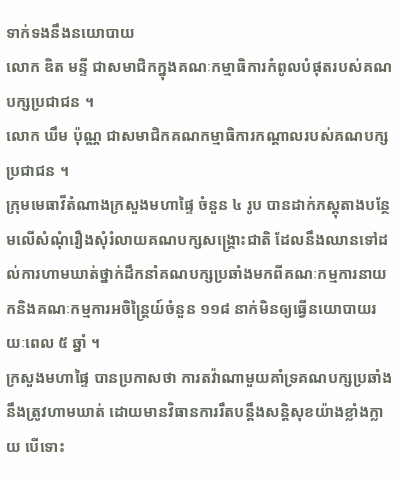ទាក់ទងនឹងនយោបាយ
លោក ឌិត មន្ទី ជាសមាជិកក្នុងគណៈកម្មាធិការកំពូលបំផុតរបស់គណបក្សប្រជាជន ។
លោក ឃឹម ប៉ុណ្ណ ជាសមាជិកគណកម្មាធិការកណ្តាលរបស់គណបក្សប្រជាជន ។
ក្រុមមេធាវីតំណាងក្រសួងមហាផ្ទៃ ចំនួន ៤ រូប បានដាក់ភស្តុតាងបន្ថែមលើសំណុំរឿងសុំរំលាយគណបក្សសង្គ្រោះជាតិ ដែលនឹងឈានទៅដល់ការហាមឃាត់ថ្នាក់ដឹកនាំគណបក្សប្រឆាំងមកពីគណៈកម្មការនាយកនិងគណៈកម្មការអចិន្ត្រៃយ៍ចំនួន ១១៨ នាក់មិនឲ្យធ្វើនយោបាយរយៈពេល ៥ ឆ្នាំ ។
ក្រសួងមហាផ្ទៃ បានប្រកាសថា ការតវ៉ាណាមួយគាំទ្រគណបក្សប្រឆាំងនឹងត្រូវហាមឃាត់ ដោយមានវិធានការរឹតបន្តឹងសន្តិសុខយ៉ាងខ្លាំងក្លាយ បើទោះ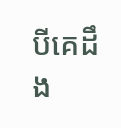បីគេដឹង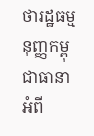ថារដ្ឋធម្មនុញ្ញកម្ពុជាធានាអំពី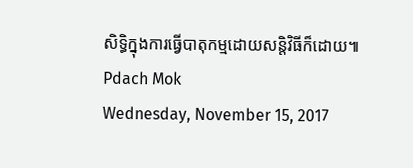សិទ្ធិក្នុងការធ្វើបាតុកម្មដោយសន្តិវិធីក៏ដោយ៕
Pdach Mok
Wednesday, November 15, 2017